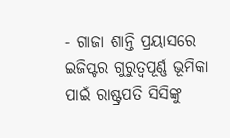- ଗାଜା ଶାନ୍ତି ପ୍ରୟାସରେ ଇଜିପ୍ଟର ଗୁରୁତ୍ୱପୂର୍ଣ୍ଣ ଭୂମିକା ପାଇଁ ରାଷ୍ଟ୍ରପତି ସିସିଙ୍କୁ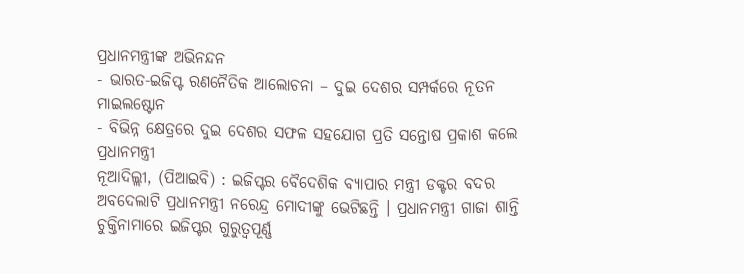ପ୍ରଧାନମନ୍ତ୍ରୀଙ୍କ ଅଭିନନ୍ଦନ
- ଭାରତ-ଇଜିପ୍ଟ ରଣନୈତିକ ଆଲୋଚନା – ଦୁଇ ଦେଶର ସମ୍ପର୍କରେ ନୂତନ ମାଇଲଷ୍ଟୋନ
- ବିଭିନ୍ନ କ୍ଷେତ୍ରରେ ଦୁଇ ଦେଶର ସଫଳ ସହଯୋଗ ପ୍ରତି ସନ୍ତୋଷ ପ୍ରକାଶ କଲେ ପ୍ରଧାନମନ୍ତ୍ରୀ
ନୂଆଦିଲ୍ଲୀ, (ପିଆଇବି) : ଇଜିପ୍ଟର ବୈଦେଶିକ ବ୍ୟାପାର ମନ୍ତ୍ରୀ ଡକ୍ଟର ବଦର ଅବଦେଲାଟି ପ୍ରଧାନମନ୍ତ୍ରୀ ନରେନ୍ଦ୍ର ମୋଦୀଙ୍କୁ ଭେଟିଛନ୍ତି । ପ୍ରଧାନମନ୍ତ୍ରୀ ଗାଜା ଶାନ୍ତି ଚୁକ୍ତିନାମାରେ ଇଜିପ୍ଟର ଗୁରୁତ୍ୱପୂର୍ଣ୍ଣ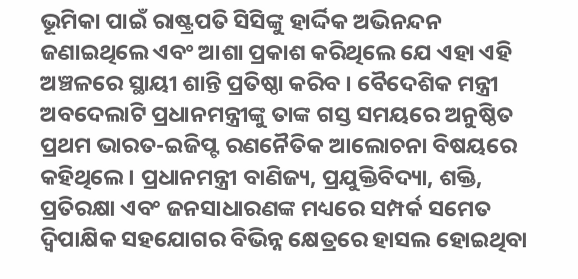ଭୂମିକା ପାଇଁ ରାଷ୍ଟ୍ରପତି ସିସିଙ୍କୁ ହାର୍ଦ୍ଦିକ ଅଭିନନ୍ଦନ ଜଣାଇଥିଲେ ଏବଂ ଆଶା ପ୍ରକାଶ କରିଥିଲେ ଯେ ଏହା ଏହି ଅଞ୍ଚଳରେ ସ୍ଥାୟୀ ଶାନ୍ତି ପ୍ରତିଷ୍ଠା କରିବ । ବୈଦେଶିକ ମନ୍ତ୍ରୀ ଅବଦେଲାଟି ପ୍ରଧାନମନ୍ତ୍ରୀଙ୍କୁ ତାଙ୍କ ଗସ୍ତ ସମୟରେ ଅନୁଷ୍ଠିତ ପ୍ରଥମ ଭାରତ-ଇଜିପ୍ଟ ରଣନୈତିକ ଆଲୋଚନା ବିଷୟରେ କହିଥିଲେ । ପ୍ରଧାନମନ୍ତ୍ରୀ ବାଣିଜ୍ୟ, ପ୍ରଯୁକ୍ତିବିଦ୍ୟା, ଶକ୍ତି, ପ୍ରତିରକ୍ଷା ଏବଂ ଜନସାଧାରଣଙ୍କ ମଧ୍ୟରେ ସମ୍ପର୍କ ସମେତ ଦ୍ୱିପାକ୍ଷିକ ସହଯୋଗର ବିଭିନ୍ନ କ୍ଷେତ୍ରରେ ହାସଲ ହୋଇଥିବା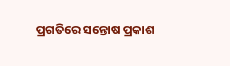ପ୍ରଗତିରେ ସନ୍ତୋଷ ପ୍ରକାଶ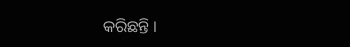କରିଛନ୍ତି ।